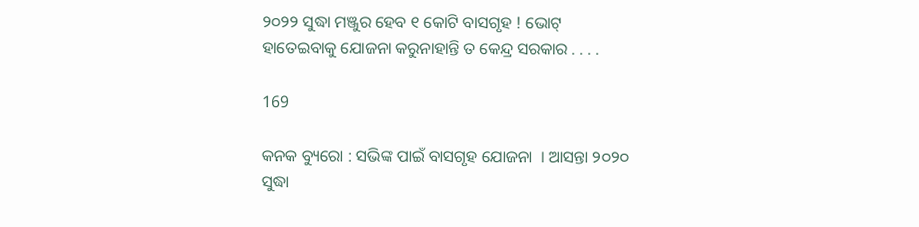୨୦୨୨ ସୁଦ୍ଧା ମଞ୍ଜୁର ହେବ ୧ କୋଟି ବାସଗୃହ ! ଭୋଟ୍ ହାତେଇବାକୁ ଯୋଜନା କରୁନାହାନ୍ତି ତ କେନ୍ଦ୍ର ସରକାର . . . .

169

କନକ ବ୍ୟୁରୋ : ସଭିଙ୍କ ପାଇଁ ବାସଗୃହ ଯୋଜନା  । ଆସନ୍ତା ୨୦୨୦ ସୁଦ୍ଧା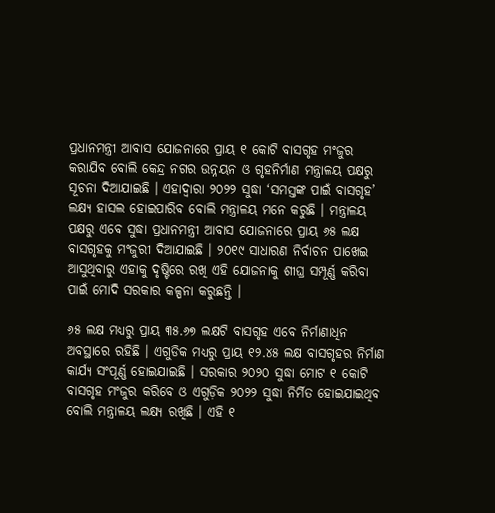ପ୍ରଧାନମନ୍ତ୍ରୀ ଆବାସ ଯୋଜନାରେ ପ୍ରାୟ ୧ କୋଟି ବାସଗୃହ ମଂଜୁର କରାଯିବ ବୋଲି କେନ୍ଦ୍ର ନଗର ଉନ୍ନୟନ ଓ ଗୃହନିର୍ମାଣ ମନ୍ତ୍ରାଳୟ ପକ୍ଷରୁ ସୂଚନା ଦିଆଯାଇଛି । ଏହାଦ୍ୱାରା ୨୦୨୨ ସୁଦ୍ଧା ‘ସମସ୍ତଙ୍କ ପାଇଁ ବାସଗୃହ’ ଲକ୍ଷ୍ୟ ହାସଲ ହୋଇପାରିବ ବୋଲି ମନ୍ତ୍ରାଳୟ ମନେ କରୁଛି । ମନ୍ତ୍ରାଳୟ ପକ୍ଷରୁ ଏବେ ସୁଦ୍ଧା ପ୍ରଧାନମନ୍ତ୍ରୀ ଆବାସ ଯୋଜନାରେ ପ୍ରାୟ ୬୫ ଲକ୍ଷ ବାସଗୃହକୁ ମଂଜୁରୀ ଦିଆଯାଇଛି । ୨୦୧୯ ସାଧାରଣ ନିର୍ବାଚନ ପାଖେଇ ଆସୁଥିବାରୁ ଏହାକୁ ଦୃଷ୍ଟିରେ ରଖି ଏହି ଯୋଜନାକୁ ଶୀଘ୍ର ସମ୍ପୂର୍ଣ୍ଣ କରିବା ପାଇଁ ମୋଦି ସରକାର କଳ୍ପନା କରୁଛନ୍ତି ।

୬୫ ଲକ୍ଷ ମଧ୍ୟରୁ ପ୍ରାୟ ୩୫.୬୭ ଲକ୍ଷଟି ବାସଗୃହ ଏବେ ନିର୍ମାଣାଧିନ ଅବସ୍ଥାରେ ରହିଛି । ଏଗୁଡିକ ମଧ୍ୟରୁ ପ୍ରାୟ ୧୨.୪୫ ଲକ୍ଷ ବାସଗୃହର ନିର୍ମାଣ କାର୍ଯ୍ୟ ସଂପୂର୍ଣ୍ଣ ହୋଇଯାଇଛି । ସରକାର ୨୦୨୦ ସୁଦ୍ଧା ମୋଟ ୧ କୋଟି ବାସଗୃହ ମଂଜୁର କରିବେ ଓ ଏଗୁଡ଼ିକ ୨୦୨୨ ସୁଦ୍ଧା ନିର୍ମିତ ହୋଇଯାଇଥିବ ବୋଲି ମନ୍ତ୍ରାଳୟ ଲକ୍ଷ୍ୟ ରଖିଛି । ଏହି ୧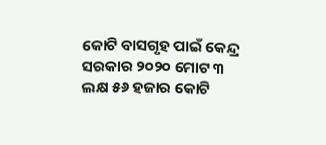କୋଟି ବାସଗୃହ ପାଇଁ କେନ୍ଦ୍ର ସରକାର ୨୦୨୦ ମୋଟ ୩ ଲକ୍ଷ ୫୬ ହଜାର କୋଟି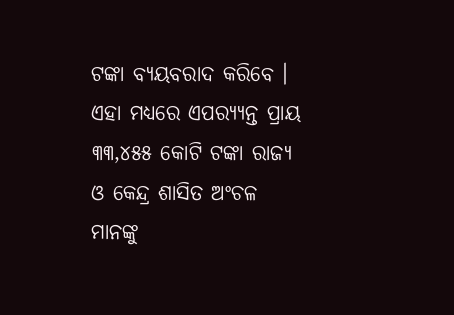ଟଙ୍କା ବ୍ୟୟବରାଦ କରିବେ । ଏହା ମଧ୍ୟରେ ଏପର‌୍ୟ୍ୟନ୍ତ ପ୍ରାୟ ୩୩,୪୫୫ କୋଟି ଟଙ୍କା ରାଜ୍ୟ ଓ କେନ୍ଦ୍ର ଶାସିତ ଅଂଚଳ ମାନଙ୍କୁ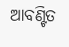ଆବଣ୍ଟିତ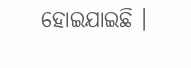ହୋଇଯାଇଛି ।